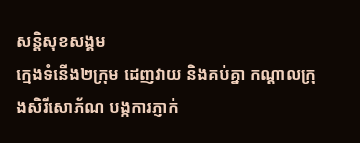សន្តិសុខសង្គម
ក្មេងទំនើង២ក្រុម ដេញវាយ និងគប់គ្នា កណ្តាលក្រុងសិរីសោភ័ណ បង្កការភ្ញាក់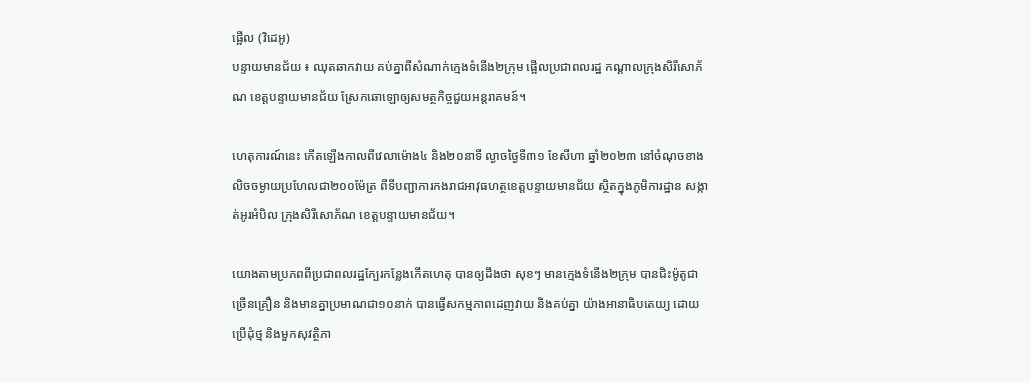ផ្អើល (វិដេអូ)
បន្ទាយមានជ័យ ៖ ឈុតឆាកវាយ គប់គ្នាពីសំណាក់ក្មេងទំនើង២ក្រុម ផ្អើលប្រជាពលរដ្ឋ កណ្តាលក្រុងសិរីសោភ័ណ ខេត្តបន្ទាយមានជ័យ ស្រែកឆោឡោឲ្យសមត្ថកិច្ចជួយអន្តរាគមន៍។

ហេតុការណ៍នេះ កើតឡើងកាលពីវេលាម៉ោង៤ និង២០នាទី ល្ងាចថ្ងៃទី៣១ ខែសីហា ឆ្នាំ២០២៣ នៅចំណុចខាងលិចចម្ងាយប្រហែលជា២០០ម៉ែត្រ ពីទីបញ្ជាការកងរាជអាវុធហត្ថខេត្តបន្ទាយមានជ័យ ស្ថិតក្នុងភូមិការដ្ឋាន សង្កាត់អូរអំបិល ក្រុងសិរីសោភ័ណ ខេត្តបន្ទាយមានជ័យ។

យោងតាមប្រភពពីប្រជាពលរដ្ឋក្បែរកន្លែងកើតហេតុ បានឲ្យដឹងថា សុខៗ មានក្មេងទំនើង២ក្រុម បានជិះម៉ូតូជាច្រើនគ្រឿន និងមានគ្នាប្រមាណជា១០នាក់ បានធ្វើសកម្មភាពដេញវាយ និងគប់គ្នា យ៉ាងអានាធិបតេយ្យ ដោយប្រើដុំថ្ម និងមួកសុវត្ថិភា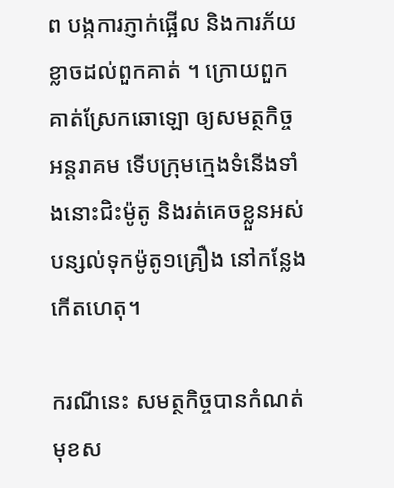ព បង្កការភ្ញាក់ផ្អើល និងការភ័យខ្លាចដល់ពួកគាត់ ។ ក្រោយពួកគាត់ស្រែកឆោឡោ ឲ្យសមត្ថកិច្ចអន្តរាគម ទើបក្រុមក្មេងទំនើងទាំងនោះជិះម៉ូតូ និងរត់គេចខ្លួនអស់បន្សល់ទុកម៉ូតូ១គ្រឿង នៅកន្លែងកើតហេតុ។

ករណីនេះ សមត្ថកិច្ចបានកំណត់មុខស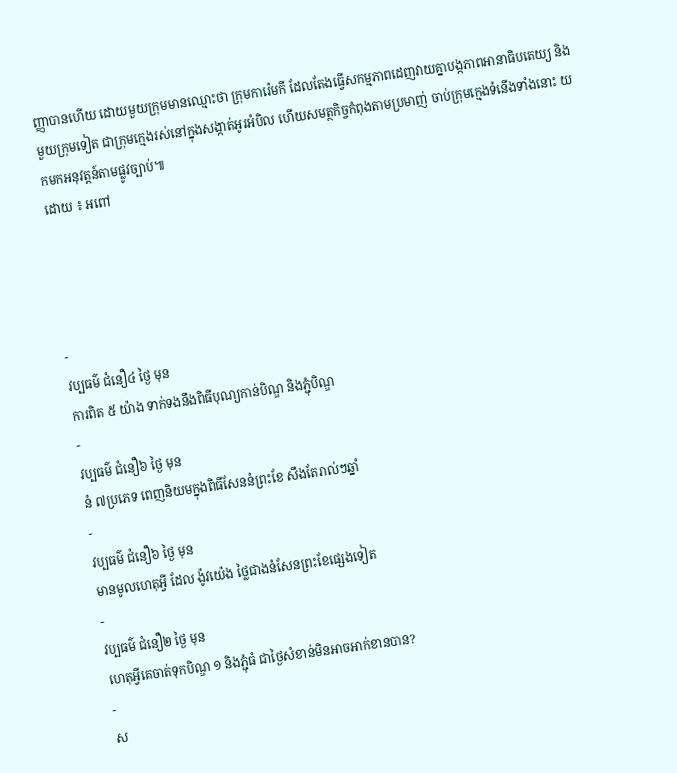ញ្ញាបានហើយ ដោយមួយក្រុមមានឈ្មោះថា ក្រុមការ៉េមកី ដែលតែងធ្វើសកម្មភាពដេញវាយគ្នាបង្កភាពអានាធិបតេយ្យ និងមួយក្រុមទៀត ជាក្រុមក្មេងរស់នៅក្នុងសង្កាត់អូរអំបិល ហើយសមត្ថកិច្ចកំពុងតាមប្រមាញ់ ចាប់ក្រុមក្មេងទំនើងទាំងនោះ យកមកអនុវត្តន៍តាមផ្លូវច្បាប់៕
ដោយ ៖ អពៅ




-
វប្បធម៌ ជំនឿ៤ ថ្ងៃ មុន
ការពិត ៥ យ៉ាង ទាក់ទងនឹងពិធីបុណ្យកាន់បិណ្ឌ និងភ្ជុំបិណ្ឌ
-
វប្បធម៌ ជំនឿ៦ ថ្ងៃ មុន
នំ ៧ប្រភេទ ពេញនិយមក្នុងពិធីសែននំព្រះខែ សឹងតែរាល់ៗឆ្នាំ
-
វប្បធម៌ ជំនឿ៦ ថ្ងៃ មុន
មានមូលហេតុអ្វី ដែល ង៉ូវយ៉េង ថ្លៃជាងនំសែនព្រះខែផ្សេងទៀត
-
វប្បធម៌ ជំនឿ២ ថ្ងៃ មុន
ហេតុអ្វីគេចាត់ទុកបិណ្ឌ ១ និងភ្ជុំធំ ជាថ្ងៃសំខាន់មិនអាចអាក់ខានបាន?
-
ស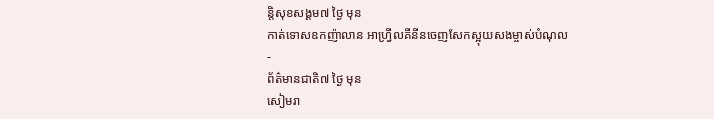ន្តិសុខសង្គម៧ ថ្ងៃ មុន
កាត់ទោសឧកញ៉ាលាន អាហ្វ្រីលគីនីនចេញសែកស្អុយសងម្ចាស់បំណុល
-
ព័ត៌មានជាតិ៧ ថ្ងៃ មុន
សៀមរា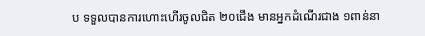ប ទទួលបានការហោះហើរចូលជិត ២០ជើង មានអ្នកដំណើរជាង ១ពាន់នា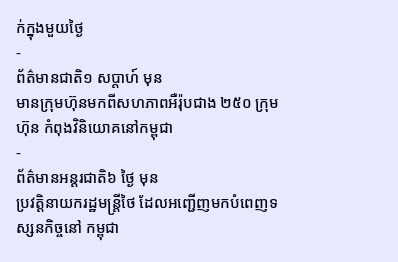ក់ក្នុងមួយថ្ងៃ
-
ព័ត៌មានជាតិ១ សប្តាហ៍ មុន
មានក្រុមហ៊ុនមកពីសហភាពអឺរ៉ុបជាង ២៥០ ក្រុមហ៊ុន កំពុងវិនិយោគនៅកម្ពុជា
-
ព័ត៌មានអន្ដរជាតិ៦ ថ្ងៃ មុន
ប្រវត្តិនាយករដ្ឋមន្ត្រីថៃ ដែលអញ្ជើញមកបំពេញទស្សនកិច្ចនៅ កម្ពុជា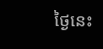ថ្ងៃនេះ